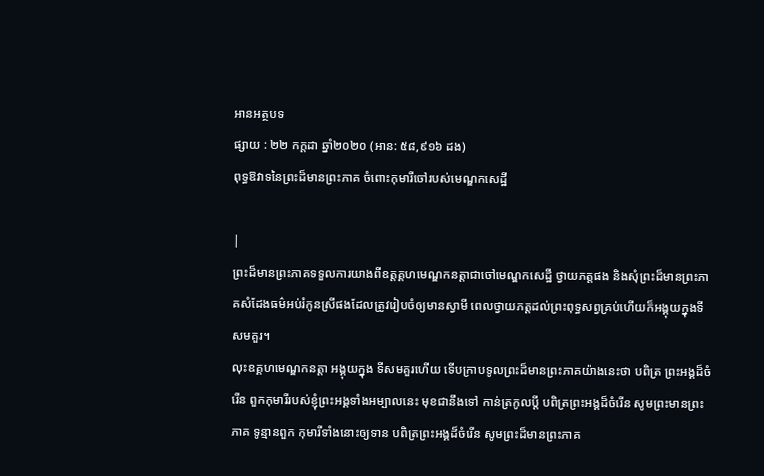អានអត្ថបទ
ផ្សាយ : ២២ កក្តដា ឆ្នាំ២០២០ (អាន: ៥៨,៩១៦ ដង)
ពុទ្ធឱវាទនៃព្រះដ៏មានព្រះភាគ ចំពោះកុមារីចៅរបស់មេណ្ឌកសេដី្ឋ

|
ព្រះដ៏មានព្រះភាគទទួលការយាងពីឧត្តគ្គហមេណ្ឌកនត្តាជាចៅមេណ្ឌកសេដី្ឋ ថ្វាយភត្តផង និងសុំព្រះដ៏មានព្រះភាគសំដែងធម៌អប់រំកូនស្រីផងដែលត្រូវរៀបចំឲ្យមានស្វាមី ពេលថ្វាយភត្តដល់ព្រះពុទ្ធសព្វគ្រប់ហើយក៏អង្គុយក្នុងទីសមគួរ។
លុះឧគ្គហមេណ្ឌកនត្តា អង្គុយក្នុង ទីសមគួរហើយ ទើបក្រាបទូលព្រះដ៏មានព្រះភាគយ៉ាងនេះថា បពិត្រ ព្រះអង្គដ៏ចំរើន ពួកកុមារីរបស់ខ្ញុំព្រះអង្គទាំងអម្បាលនេះ មុខជានឹងទៅ កាន់ត្រកូលបី្ត បពិត្រព្រះអង្គដ៏ចំរើន សូមព្រះមានព្រះភាគ ទូន្មានពួក កុមារីទាំងនោះឲ្យទាន បពិត្រព្រះអង្គដ៏ចំរើន សូមព្រះដ៏មានព្រះភាគ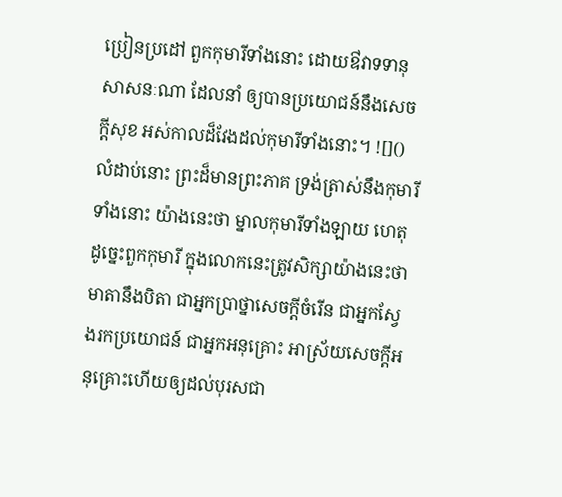ប្រៀនប្រដៅ ពួកកុមារីទាំងនោះ ដោយឳវាទទានុសាសនៈណា ដែលនាំ ឲ្យបានប្រយោជន៍នឹងសេចកី្តសុខ អស់កាលដ៏វែងដល់កុមារីទាំងនោះ។ ![]() លំដាប់នោះ ព្រះដ៏មានព្រះភាគ ទ្រង់ត្រាស់នឹងកុមារីទាំងនោះ យ៉ាងនេះថា ម្នាលកុមារីទាំងឡាយ ហេតុដូច្នេះពួកកុមារី ក្នុងលោកនេះត្រូវសិក្សាយ៉ាងនេះថា មាតានឹងបិតា ជាអ្នកប្រាថ្នាសេចកី្តចំរើន ជាអ្នកស្វែងរកប្រយោជន៍ ជាអ្នកអនុគ្រោះ អាស្រ័យសេចកី្តអនុគ្រោះហើយឲ្យដល់បុរសជា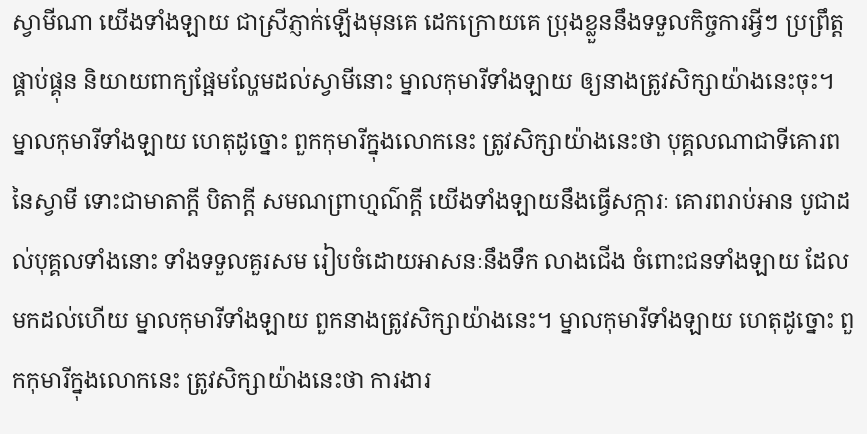ស្វាមីណា យើងទាំងឡាយ ជាស្រីភ្ញាក់ឡើងមុនគេ ដេកក្រោយគេ ប្រុងខ្លួននឹងទទួលកិច្ចការអី្វៗ ប្រព្រឹត្តផ្គាប់ផ្គុន និយាយពាក្យផ្អែមល្ហែមដល់ស្វាមីនោះ ម្នាលកុមារីទាំងឡាយ ឲ្យនាងត្រូវសិក្សាយ៉ាងនេះចុះ។ ម្នាលកុមារីទាំងឡាយ ហេតុដូច្នោះ ពួកកុមារីក្នុងលោកនេះ ត្រូវសិក្សាយ៉ាងនេះថា បុគ្គលណាជាទីគោរពនៃស្វាមី ទោះជាមាតាកី្ត បិតាកី្ត សមណព្រាហ្មណ៌កី្ត យើងទាំងឡាយនឹងធ្វើសក្ការៈ គោរពរាប់អាន បូជាដល់បុគ្គលទាំងនោះ ទាំងទទួលគួរសម រៀបចំដោយអាសនៈនឹងទឹក លាងជើង ចំពោះជនទាំងឡាយ ដែលមកដល់ហើយ ម្នាលកុមារីទាំងឡាយ ពួកនាងត្រូវសិក្សាយ៉ាងនេះ។ ម្នាលកុមារីទាំងឡាយ ហេតុដូច្នោះ ពួកកុមារីក្នុងលោកនេះ ត្រូវសិក្សាយ៉ាងនេះថា ការងារ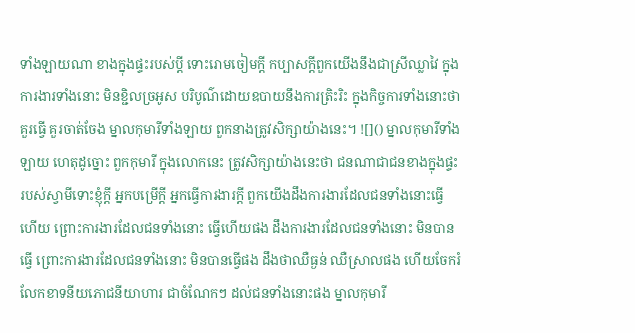ទាំងឡាយណា ខាងក្នុងផ្ទះរបស់បី្ត ទោះរោមចៀមកី្ត កប្បាសកី្តពួកយើងនឹងជាស្រីឈ្លាវៃ ក្នុងការងារទាំងនោះ មិនខ្ជិលច្រអូស បរិបូណ៌ដោយឧបាយនឹងការត្រិះរិះ ក្នុងកិច្ចការទាំងនោះថា គួរធ្វើ គួរចាត់ចែង ម្នាលកុមារីទាំងឡាយ ពួកនាងត្រូវសិក្សាយ៉ាងនេះ។ ![]() ម្នាលកុមារីទាំងឡាយ ហេតុដូច្នោះ ពួកកុមារី ក្នុងលោកនេះ ត្រូវសិក្សាយ៉ាងនេះថា ជនណាជាជនខាងក្នុងផ្ទះរបស់ស្វាមីទោះខ្ញុំកី្ត អ្នកបម្រើកី្ត អ្នកធ្វើការងារកី្ត ពួកយើងដឹងការងារដែលជនទាំងនោះធ្វើហើយ ព្រោះការងារដែលជនទាំងនោះ ធ្វើហើយផង ដឹងការងារដែលជនទាំងនោះ មិនបានធ្វើ ព្រោះការងារដែលជនទាំងនោះ មិនបានធ្វើផង ដឹងថាឈឺធ្ងន់ ឈឺស្រាលផង ហើយចែករំលែកខាទនីយភោជនីយាហារ ជាចំណែកៗ ដល់ជនទាំងនោះផង ម្នាលកុមារី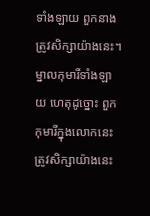ទាំងឡាយ ពួកនាងត្រូវសិក្សាយ៉ាងនេះ។ ម្នាលកុមារីទាំងឡាយ ហេតុដូច្នោះ ពួកកុមារីក្នុងលោកនេះ ត្រូវសិក្សាយ៉ាងនេះ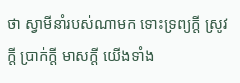ថា ស្វាមីនាំរបស់ណាមក ទោះទ្រព្យកី្ត ស្រូវកី្ត ប្រាក់កី្ត មាសកី្ត យើងទាំង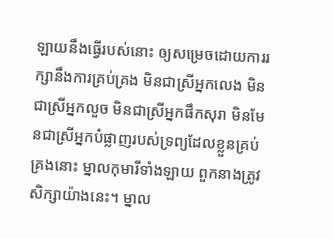ឡាយនឹងធ្វើរបស់នោះ ឲ្យសម្រេចដោយការរក្សានឹងការគ្រប់គ្រង មិនជាស្រីអ្នកលេង មិនជាស្រីអ្នកលួច មិនជាស្រីអ្នកផឹកសុរា មិនមែនជាស្រីអ្នកបំផ្លាញរបស់ទ្រព្យដែលខ្លួនគ្រប់គ្រងនោះ ម្នាលកុមារីទាំងឡាយ ពួកនាងត្រូវសិក្សាយ៉ាងនេះ។ ម្នាល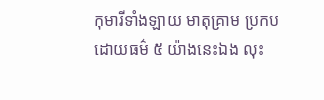កុមារីទាំងឡាយ មាតុគ្រាម ប្រកបដោយធម៌ ៥ យ៉ាងនេះឯង លុះ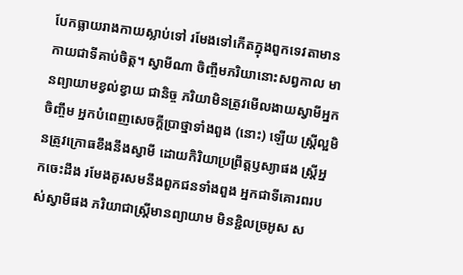បែកធ្លាយរាងកាយស្លាប់ទៅ រមែងទៅកើតក្នុងពួកទេវតាមានកាយជាទីគាប់ចិត្ត។ ស្វាមីណា ចិញ្ចឹមភរិយានោះសព្វកាល មានព្យាយាមខ្វល់ខ្វាយ ជានិច្ច ភរិយាមិនត្រូវមើលងាយស្វាមីអ្នកចិញ្ចឹម អ្នកបំពេញសេចកី្តប្រាថ្នាទាំងពួង (នោះ) ឡើយ ស្ត្រីល្អមិនត្រូវក្រោធខឹងនឹងស្វាមី ដោយកិរិយាប្រព្រឹត្តឫស្យាផង ស្ត្រីអ្នកចេះដឹង រមែងគួរសមនឹងពួកជនទាំងពួង អ្នកជាទីគោរពរបស់ស្វាមីផង ភរិយាជាស្ត្រីមានព្យាយាម មិនខ្ជិលច្រអូស ស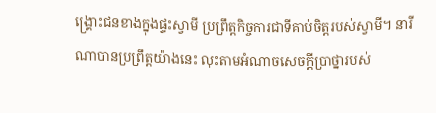ង្គ្រោះជនខាងក្នុងផ្ទះស្វាមី ប្រព្រឹត្តកិច្ចការជាទីគាប់ចិត្តរបស់ស្វាមី។ នារីណាបានប្រព្រឹត្តយ៉ាងនេះ លុះតាមអំណាចសេចកី្តប្រាថ្នារបស់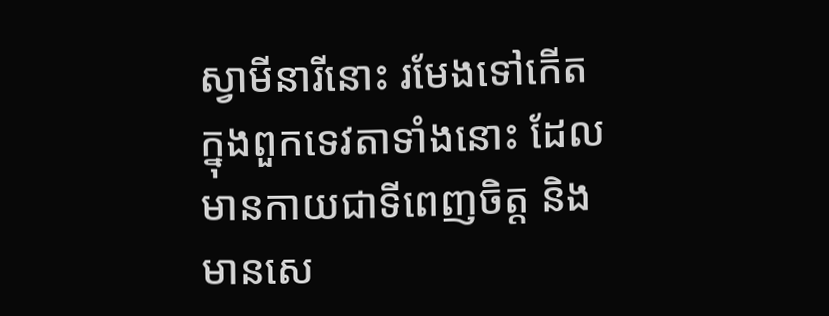ស្វាមីនារីនោះ រមែងទៅកើតក្នុងពួកទេវតាទាំងនោះ ដែលមានកាយជាទីពេញចិត្ត និងមានសេ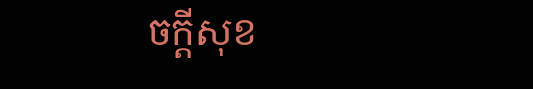ចកី្តសុខ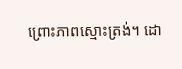ព្រោះភាពស្មោះត្រង់។ ដោ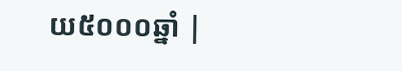យ៥០០០ឆ្នាំ |